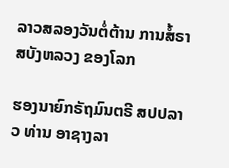ລາວສລອງວັນຕໍ່ຕ້ານ ການສໍ້ຣາສບັງຫລວງ ຂອງໂລກ

ຮອງນາຍົກຣັຖມົນຕຣີ ສປປລາວ ທ່ານ ອາຊາງລາ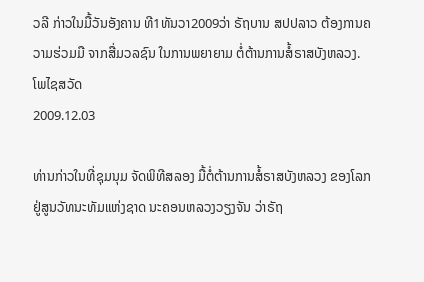ວລີ ກ່າວໃນມື້ວັນອັງຄານ ທີ1ທັນວາ2009ວ່າ ຣັຖບານ ສປປລາວ ຕ້ອງການຄວາມຮ່ວມມື ຈາກສື່ມວລຊົນ ໃນການພຍາຍາມ ຕໍ່ຕ້ານການສໍ້ຣາສບັງຫລວງ.
ໂພໄຊສວັດ
2009.12.03

ທ່ານກ່າວໃນທີ່ຊຸມນຸມ ຈັດພິທີສລອງ ມື້ຕໍ່ຕ້ານການສໍ້ຣາສບັງຫລວງ ຂອງໂລກ ຢູ່ສູນວັທນະທັມແຫ່ງຊາດ ນະຄອນຫລວງວຽງຈັນ ວ່າຣັຖ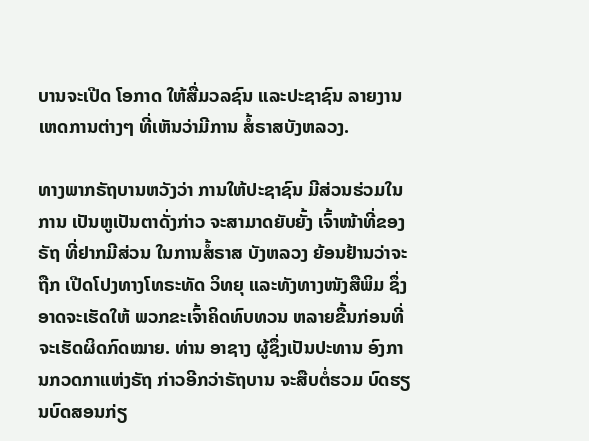ບານຈະເປີດ ໂອກາດ ໃຫ້ສື່ມວລຊົນ ແລະປະຊາຊົນ ລາຍງານເຫດການຕ່າງໆ ທີ່ເຫັນວ່າມີການ ສໍ້ຣາສບັງຫລວງ.

ທາງພາກຣັຖບານຫວັງວ່າ ການໃຫ້ປະຊາຊົນ ມີສ່ວນຮ່ວມໃນການ ເປັນຫູເປັນຕາດັ່ງກ່າວ ຈະສາມາດຍັບຍັ້ງ ເຈົ້າໜ້າທີ່ຂອງຣັຖ ທີ່ຢາກມີສ່ວນ ໃນການສໍ້ຣາສ ບັງຫລວງ ຍ້ອນຢ້ານວ່າຈະຖືກ ເປີດໂປງທາງໂທຣະທັດ ວິທຍຸ ແລະທັງທາງໜັງສືພິມ ຊຶ່ງອາດຈະເຮັດໃຫ້ ພວກຂະເຈົ້າຄິດທົບທວນ ຫລາຍຂື້ນກ່ອນທີ່ ຈະເຮັດຜິດກົດໝາຍ. ທ່ານ ອາຊາງ ຜູ້ຊຶ່ງເປັນປະທານ ອົງການກວດກາແຫ່ງຣັຖ ກ່າວອີກວ່າຣັຖບານ ຈະສືບຕໍ່ຮວມ ບົດຮຽນບົດສອນກ່ຽ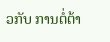ວກັບ ການຕໍ່ຕ້າ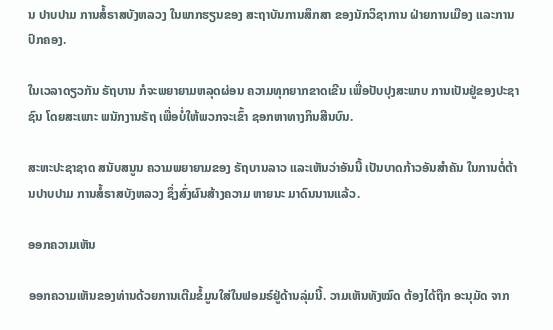ນ ປາບປາມ ການສໍ້ຣາສບັງຫລວງ ໃນພາກຮຽນຂອງ ສະຖາບັນການສຶກສາ ຂອງນັກວິຊາການ ຝ່າຍການເມືອງ ແລະການປົກຄອງ.

ໃນເວລາດຽວກັນ ຣັຖບານ ກໍຈະພຍາຍາມຫລຸດຜ່ອນ ຄວາມທຸກຍາກຂາດເຂີນ ເພື່ອປັບປຸງສະພາບ ການເປັນຢູ່ຂອງປະຊາຊົນ ໂດຍສະເພາະ ພນັກງານຣັຖ ເພື່ອບໍ່ໃຫ້ພວກຈະເຂົ້າ ຊອກຫາທາງກິນສີນບົນ.

ສະຫະປະຊາຊາດ ສນັບສນູນ ຄວາມພຍາຍາມຂອງ ຣັຖບານລາວ ແລະເຫັນວ່າອັນນີ້ ເປັນບາດກ້າວອັນສຳຄັນ ໃນການຕໍ່ຕ້ານປາບປາມ ການສໍ້ຣາສບັງຫລວງ ຊຶ່ງສົ່ງຜົນສ້າງຄວາມ ຫາຍນະ ມາດົນນານແລ້ວ.

ອອກຄວາມເຫັນ

ອອກຄວາມເຫັນຂອງທ່ານດ້ວຍການເຕີມຂໍ້ມູນໃສ່ໃນຟອມຣ໌ຢູ່ດ້ານລຸ່ມນີ້. ວາມເຫັນທັງໝົດ ຕ້ອງໄດ້ຖືກ ອະນຸມັດ ຈາກ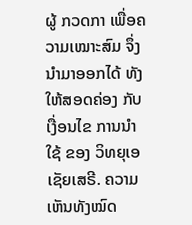ຜູ້ ກວດກາ ເພື່ອຄວາມເໝາະສົມ ຈຶ່ງນໍາມາອອກໄດ້ ທັງໃຫ້ສອດຄ່ອງ ກັບ ເງື່ອນໄຂ ການນຳໃຊ້ ຂອງ ວິທຍຸເອເຊັຍເສຣີ. ຄວາມເຫັນທັງໝົດ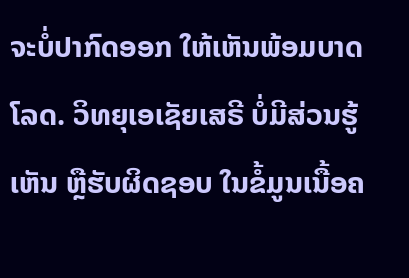ຈະບໍ່ປາກົດອອກ ໃຫ້ເຫັນພ້ອມບາດໂລດ. ວິທຍຸເອເຊັຍເສຣີ ບໍ່ມີສ່ວນຮູ້ເຫັນ ຫຼືຮັບຜິດຊອບ ໃນຂໍ້ມູນເນື້ອຄ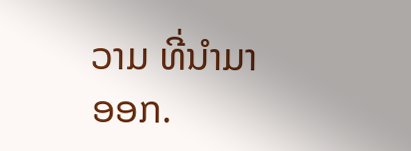ວາມ ທີ່ນໍາມາອອກ.